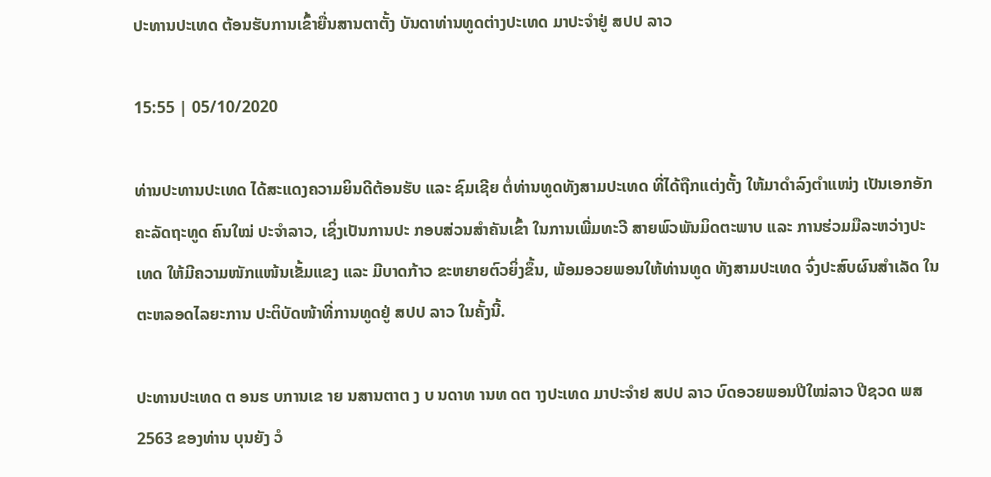ປະທານປະເທດ ຕ້ອນຮັບການເຂົ້າຍື່ນສານຕາຕັ້ງ ບັນດາທ່ານທູດຕ່າງປະເທດ ມາປະຈຳຢູ່ ສປປ ລາວ

15:55 | 05/10/2020

ທ່ານປະທານປະເທດ ໄດ້ສະແດງຄວາມຍິນດີຕ້ອນຮັບ ແລະ ຊົມເຊີຍ ຕໍ່ທ່ານທູດທັງສາມປະເທດ ທີ່ໄດ້ຖືກແຕ່ງຕັ້ງ ໃຫ້ມາດຳລົງຕຳແໜ່ງ ເປັນເອກອັກຄະລັດຖະທູດ ຄົນໃໝ່ ປະຈຳລາວ, ເຊິ່ງເປັນການປະ ກອບສ່ວນສຳຄັນເຂົ້າ ໃນການເພີ່ມທະວີ ສາຍພົວພັນມິດຕະພາບ ແລະ ການຮ່ວມມືລະຫວ່າງປະເທດ ໃຫ້ມີຄວາມໜັກແໜ້ນເຂັ້ມແຂງ ແລະ ມີບາດກ້າວ ຂະຫຍາຍຕົວຍິ່ງຂຶ້ນ, ພ້ອມອວຍພອນໃຫ້ທ່ານທູດ ທັງສາມປະເທດ ຈົ່ງປະສົບຜົນສຳເລັດ ໃນຕະຫລອດໄລຍະການ ປະຕິບັດໜ້າທີ່ການທູດຢູ່ ສປປ ລາວ ໃນຄັ້ງນີ້.

ປະທານປະເທດ ຕ ອນຮ ບການເຂ າຍ ນສານຕາຕ ງ ບ ນດາທ ານທ ດຕ າງປະເທດ ມາປະຈຳຢ ສປປ ລາວ ບົດອວຍພອນປີໃໝ່ລາວ ປີຊວດ ພສ 2563 ຂອງທ່ານ ບຸນຍັງ ວໍ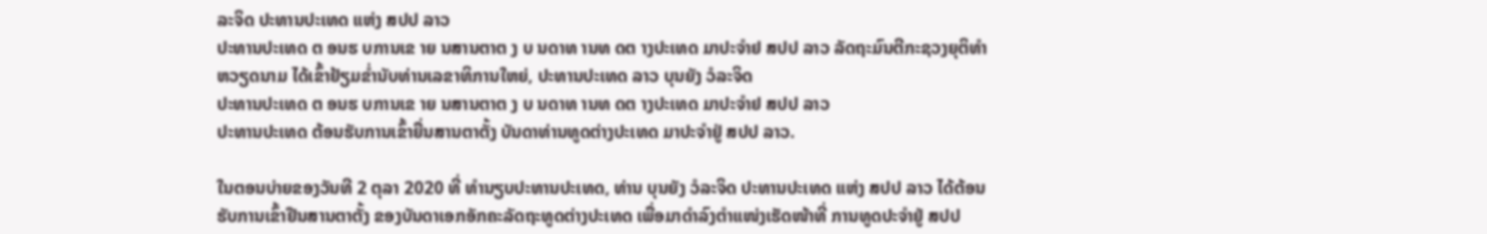ລະຈິດ ປະທານປະເທດ ແຫ່ງ ສປປ ລາວ
ປະທານປະເທດ ຕ ອນຮ ບການເຂ າຍ ນສານຕາຕ ງ ບ ນດາທ ານທ ດຕ າງປະເທດ ມາປະຈຳຢ ສປປ ລາວ ລັດຖະມົນຕີກະຊວງຍຸຕິທຳ ຫວຽດນາມ ໄດ້ເຂົ້າຢ້ຽມຂ່ຳນັບທ່ານເລຂາທິການໃຫຍ່, ປະທານປະເທດ ລາວ ບຸນຍັງ ວໍລະຈິດ
ປະທານປະເທດ ຕ ອນຮ ບການເຂ າຍ ນສານຕາຕ ງ ບ ນດາທ ານທ ດຕ າງປະເທດ ມາປະຈຳຢ ສປປ ລາວ
ປະທານປະເທດ ຕ້ອນຮັບການເຂົ້າຍື່ນສານຕາຕັ້ງ ບັນດາທ່ານທູດຕ່າງປະເທດ ມາປະຈຳຢູ່ ສປປ ລາວ.

ໃນຕອນບ່າຍຂອງວັນທີ 2 ຕຸລາ 2020 ທີ່ ທຳນຽບປະທານປະເທດ, ທ່ານ ບຸນຍັງ ວໍລະຈິດ ປະທານປະເທດ ແຫ່ງ ສປປ ລາວ ໄດ້ຕ້ອນຮັບການເຂົ້າຢືນສານຕາຕັ້ງ ຂອງບັນດາເອກອັກຄະລັດຖະທູດຕ່າງປະເທດ ເພື່ອມາດຳລົງຕຳແໜ່ງເຮັດໜ້າທີ່ ການທູດປະຈຳຢູ່ ສປປ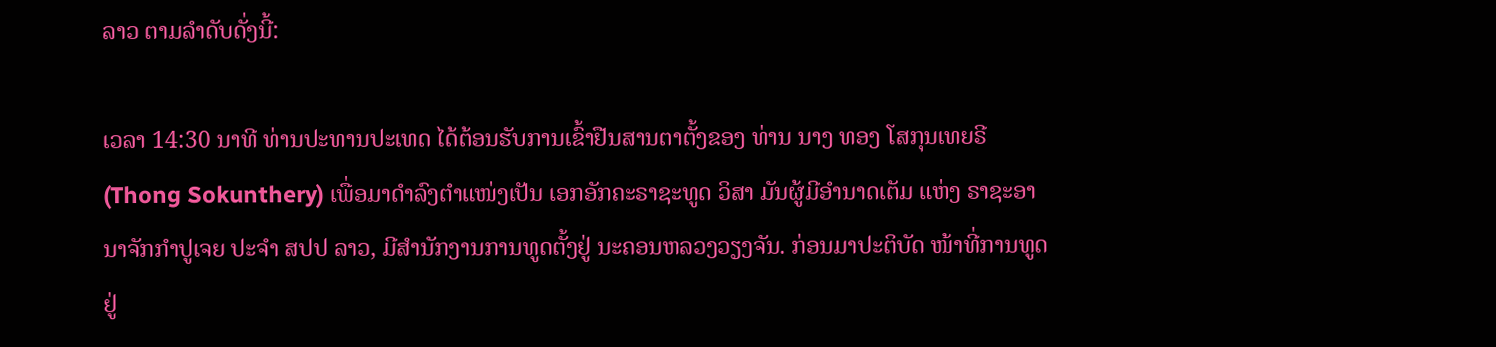ລາວ ຕາມລຳດັບດັ່ງນີ້:

ເວລາ 14:30 ນາທີ ທ່ານປະທານປະເທດ ໄດ້ຕ້ອນຮັບການເຂົ້າຢືນສານຕາຕັ້ງຂອງ ທ່ານ ນາງ ທອງ ໂສກຸນເທຍຣີ (Thong Sokunthery) ເພື່ອມາດຳລົງຕຳແໜ່ງເປັນ ເອກອັກຄະຣາຊະທູດ ວິສາ ມັນຜູ້ມີອຳນາດເຕັມ ແຫ່ງ ຣາຊະອານາຈັກກຳປູເຈຍ ປະຈຳ ສປປ ລາວ, ມີສໍານັກງານການທູດຕັ້ງຢູ່ ນະຄອນຫລວງວຽງຈັນ. ກ່ອນມາປະຕິບັດ ໜ້າທີ່ການທູດຢູ່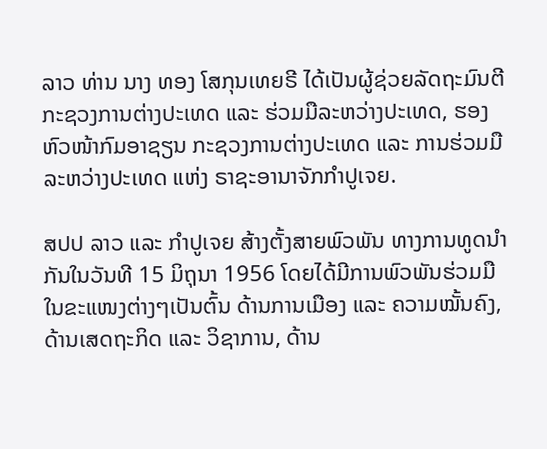ລາວ ທ່ານ ນາງ ທອງ ໂສກຸນເທຍຣີ ໄດ້ເປັນຜູ້ຊ່ວຍລັດຖະມົນຕີ ກະຊວງການຕ່າງປະເທດ ແລະ ຮ່ວມມືລະຫວ່າງປະເທດ, ຮອງຫົວໜ້າກົມອາຊຽນ ກະຊວງການຕ່າງປະເທດ ແລະ ການຮ່ວມມືລະຫວ່າງປະເທດ ແຫ່ງ ຣາຊະອານາຈັກກຳປູເຈຍ.

ສປປ ລາວ ແລະ ກຳປູເຈຍ ສ້າງຕັ້ງສາຍພົວພັນ ທາງການທູດນຳກັນໃນວັນທີ 15 ມິຖຸນາ 1956 ໂດຍໄດ້ມີການພົວພັນຮ່ວມມື ໃນຂະແໜງຕ່າງໆເປັນຕົ້ນ ດ້ານການເມືອງ ແລະ ຄວາມໝັ້ນຄົງ, ດ້ານເສດຖະກິດ ແລະ ວິຊາການ, ດ້ານ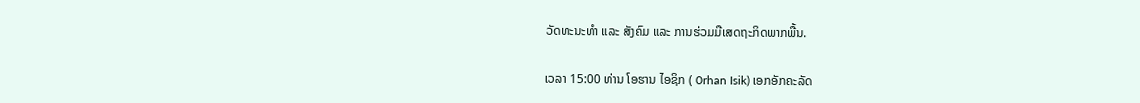ວັດທະນະທຳ ແລະ ສັງຄົມ ແລະ ການຮ່ວມມືເສດຖະກິດພາກພື້ນ.

ເວລາ 15:00 ທ່ານ ໂອຮານ ໄອຊິກ ( 0rhan Isik) ເອກອັກຄະລັດ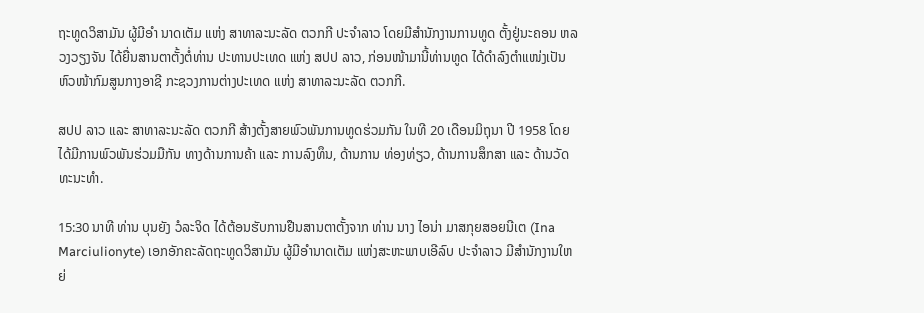ຖະທູດວິສາມັນ ຜູ້ມີອຳ ນາດເຕັມ ແຫ່ງ ສາທາລະນະລັດ ຕວກກີ ປະຈຳລາວ ໂດຍມີສໍານັກງານການທູດ ຕັ້ງຢູ່ນະຄອນ ຫລວງວຽງຈັນ ໄດ້ຍື່ນສານຕາຕັ້ງຕໍ່ທ່ານ ປະທານປະເທດ ແຫ່ງ ສປປ ລາວ, ກ່ອນໜ້າມານີ້ທ່ານທູດ ໄດ້ດຳລົງຕຳແໜ່ງເປັນ ຫົວໜ້າກົມສູນກາງອາຊີ ກະຊວງການຕ່າງປະເທດ ແຫ່ງ ສາທາລະນະລັດ ຕວກກີ.

ສປປ ລາວ ແລະ ສາທາລະນະລັດ ຕວກກີ ສ້າງຕັ້ງສາຍພົວພັນການທູດຮ່ວມກັນ ໃນທີ 20 ເດືອນມິຖຸນາ ປີ 1958 ໂດຍໄດ້ມີການພົວພັນຮ່ວມມືກັນ ທາງດ້ານການຄ້າ ແລະ ການລົງທຶນ, ດ້ານການ ທ່ອງທ່ຽວ, ດ້ານການສຶກສາ ແລະ ດ້ານວັດທະນະທຳ.

15:30 ນາທີ ທ່ານ ບຸນຍັງ ວໍລະຈິດ ໄດ້ຕ້ອນຮັບການຢືນສານຕາຕັ້ງຈາກ ທ່ານ ນາງ ໄອນ່າ ມາສກຸຍສອຍນີເຕ (Ina Marciulionyte) ເອກອັກຄະລັດຖະທູດວິສາມັນ ຜູ້ມີອໍານາດເຕັມ ແຫ່ງສະຫະພາບເອີລົບ ປະຈຳລາວ ມີສຳນັກງານໃຫຍ່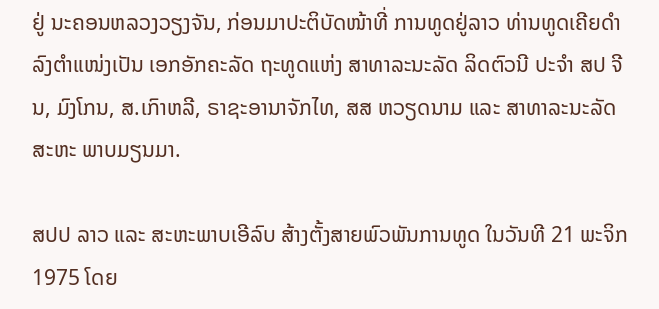ຢູ່ ນະຄອນຫລວງວຽງຈັນ, ກ່ອນມາປະຕິບັດໜ້າທີ່ ການທູດຢູ່ລາວ ທ່ານທູດເຄີຍດຳລົງຕຳແໜ່ງເປັນ ເອກອັກຄະລັດ ຖະທູດແຫ່ງ ສາທາລະນະລັດ ລິດຕົວນີ ປະຈຳ ສປ ຈີນ, ມົງໂກນ, ສ.ເກົາຫລີ, ຣາຊະອານາຈັກໄທ, ສສ ຫວຽດນາມ ແລະ ສາທາລະນະລັດ ສະຫະ ພາບມຽນມາ.

ສປປ ລາວ ແລະ ສະຫະພາບເອີລົບ ສ້າງຕັ້ງສາຍພົວພັນການທູດ ໃນວັນທີ 21 ພະຈິກ 1975 ໂດຍ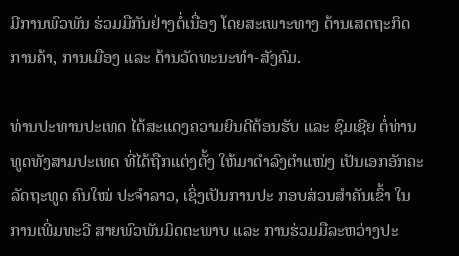ມີການພົວພັນ ຮ່ວມມືກັນຢ່າງຕໍ່ເນື່ອງ ໂດຍສະເພາະທາງ ດ້ານເສດຖະກິດ ການຄ້າ, ການເມືອງ ແລະ ດ້ານວັດທະນະທຳ-ສັງຄົມ.

ທ່ານປະທານປະເທດ ໄດ້ສະແດງຄວາມຍິນດີຕ້ອນຮັບ ແລະ ຊົມເຊີຍ ຕໍ່ທ່ານທູດທັງສາມປະເທດ ທີ່ໄດ້ຖືກແຕ່ງຕັ້ງ ໃຫ້ມາດຳລົງຕຳແໜ່ງ ເປັນເອກອັກຄະລັດຖະທູດ ຄົນໃໝ່ ປະຈຳລາວ, ເຊິ່ງເປັນການປະ ກອບສ່ວນສຳຄັນເຂົ້າ ໃນການເພີ່ມທະວີ ສາຍພົວພັນມິດຕະພາບ ແລະ ການຮ່ວມມືລະຫວ່າງປະ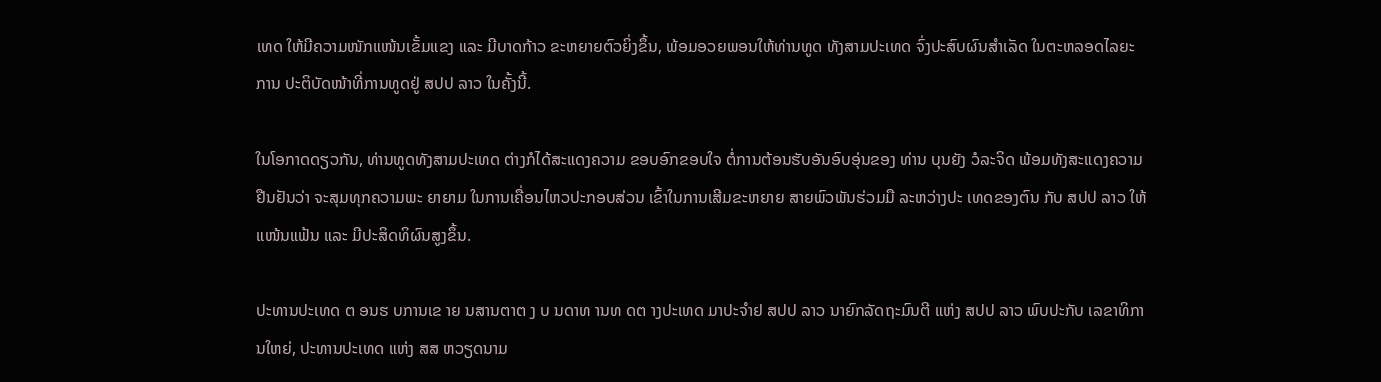ເທດ ໃຫ້ມີຄວາມໜັກແໜ້ນເຂັ້ມແຂງ ແລະ ມີບາດກ້າວ ຂະຫຍາຍຕົວຍິ່ງຂຶ້ນ, ພ້ອມອວຍພອນໃຫ້ທ່ານທູດ ທັງສາມປະເທດ ຈົ່ງປະສົບຜົນສຳເລັດ ໃນຕະຫລອດໄລຍະການ ປະຕິບັດໜ້າທີ່ການທູດຢູ່ ສປປ ລາວ ໃນຄັ້ງນີ້.

ໃນໂອກາດດຽວກັນ, ທ່ານທູດທັງສາມປະເທດ ຕ່າງກໍໄດ້ສະແດງຄວາມ ຂອບອົກຂອບໃຈ ຕໍ່ການຕ້ອນຮັບອັນອົບອຸ່ນຂອງ ທ່ານ ບຸນຍັງ ວໍລະຈິດ ພ້ອມທັງສະແດງຄວາມຢືນຢັນວ່າ ຈະສຸມທຸກຄວາມພະ ຍາຍາມ ໃນການເຄື່ອນໄຫວປະກອບສ່ວນ ເຂົ້າໃນການເສີມຂະຫຍາຍ ສາຍພົວພັນຮ່ວມມື ລະຫວ່າງປະ ເທດຂອງຕົນ ກັບ ສປປ ລາວ ໃຫ້ແໜ້ນແຟ້ນ ແລະ ມີປະສິດທິຜົນສູງຂຶ້ນ.

ປະທານປະເທດ ຕ ອນຮ ບການເຂ າຍ ນສານຕາຕ ງ ບ ນດາທ ານທ ດຕ າງປະເທດ ມາປະຈຳຢ ສປປ ລາວ ນາຍົກລັດຖະມົນຕີ ແຫ່ງ ສປປ ລາວ ພົບປະກັບ ເລຂາທິການໃຫຍ່, ປະທານປະເທດ ແຫ່ງ ສສ ຫວຽດນາມ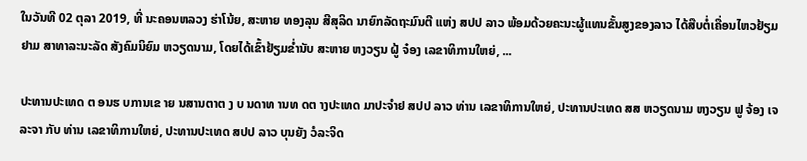ໃນວັນທີ 02 ຕຸລາ 2019, ທີ່ ນະຄອນຫລວງ ຮ່າໂນ້ຍ, ສະຫາຍ ທອງລຸນ ສີສຸລິດ ນາຍົກລັດຖະມົນຕີ ແຫ່ງ ສປປ ລາວ ພ້ອມດ້ວຍຄະນະຜູ້ແທນຂັ້ນສູງຂອງລາວ ໄດ້ສືບຕໍ່ເຄື່ອນໄຫວຢ້ຽມຢາມ ສາທາລະນະລັດ ສັງຄົມນິຍົມ ຫວຽດນາມ, ໂດຍໄດ້ເຂົ້າຢ້ຽມຂໍ່ານັບ ສະຫາຍ ຫງວຽນ ຝູ້ ຈ໋ອງ ເລຂາທິການໃຫຍ່, ...

ປະທານປະເທດ ຕ ອນຮ ບການເຂ າຍ ນສານຕາຕ ງ ບ ນດາທ ານທ ດຕ າງປະເທດ ມາປະຈຳຢ ສປປ ລາວ ທ່ານ ເລຂາທິການໃຫຍ່, ປະທານປະເທດ ສສ ຫວຽດນາມ ຫງວຽນ ຟູ ຈ້ອງ ເຈລະຈາ ກັບ ທ່ານ ເລຂາທິການໃຫຍ່, ປະທານປະເທດ ສປປ ລາວ ບຸນຍັງ ວໍລະຈິດ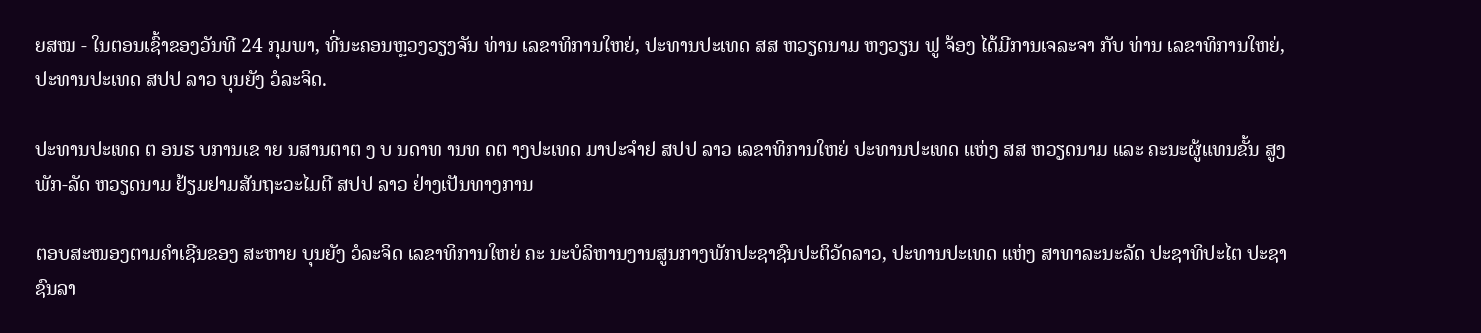ຍສໝ - ໃນຕອນເຊົ້າຂອງວັນທີ 24 ກຸມພາ, ທີ່ນະຄອນຫຼວງວຽງຈັນ ທ່ານ ເລຂາທິການໃຫຍ່, ປະທານປະເທດ ສສ ຫວຽດນາມ ຫງວຽນ ຟູ ຈ້ອງ ໄດ້ມີການເຈລະຈາ ກັບ ທ່ານ ເລຂາທິການໃຫຍ່, ປະທານປະເທດ ສປປ ລາວ ບຸນຍັງ ວໍລະຈິດ.

ປະທານປະເທດ ຕ ອນຮ ບການເຂ າຍ ນສານຕາຕ ງ ບ ນດາທ ານທ ດຕ າງປະເທດ ມາປະຈຳຢ ສປປ ລາວ ເລຂາທິການໃຫຍ່ ປະທານປະເທດ ແຫ່ງ ສສ ຫວຽດນາມ ແລະ ຄະນະຜູ້ແທນຂັ້ນ ສູງພັກ-ລັດ ຫວຽດນາມ ຢ້ຽມຢາມສັນຖະວະໄມຕີ ສປປ ລາວ ຢ່າງເປັນທາງການ

ຕອບສະໜອງຕາມຄໍາເຊີນຂອງ ສະຫາຍ ບຸນຍັງ ວໍລະຈິດ ເລຂາທິການໃຫຍ່ ຄະ ນະບໍລິຫານງານສູນກາງພັກປະຊາຊົນປະຕິວັດລາວ, ປະທານປະເທດ ແຫ່ງ ສາທາລະນະລັດ ປະຊາທິປະໄຕ ປະຊາຊົນລາ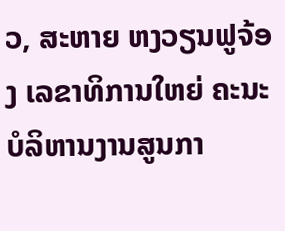ວ, ສະຫາຍ ຫງວຽນຟູຈ້ອງ ເລຂາທິການໃຫຍ່ ຄະນະບໍລິຫານງານສູນກາ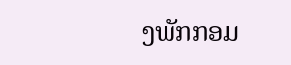ງພັກກອມ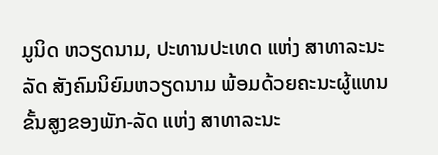ມູນິດ ຫວຽດນາມ, ປະທານປະເທດ ແຫ່ງ ສາທາລະນະລັດ ສັງຄົມນິຍົມຫວຽດນາມ ພ້ອມດ້ວຍຄະນະຜູ້ແທນຂັ້ນສູງຂອງພັກ-ລັດ ແຫ່ງ ສາທາລະນະ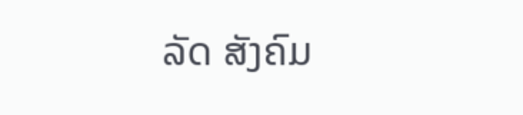ລັດ ສັງຄົມ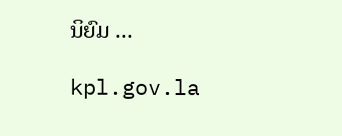ນິຍົມ ...

kpl.gov.la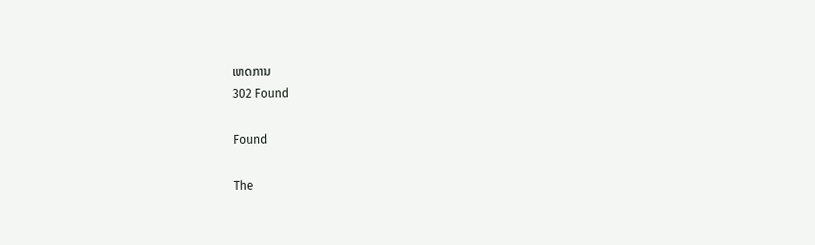ເຫດການ
302 Found

Found

The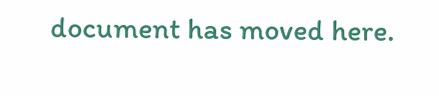document has moved here.